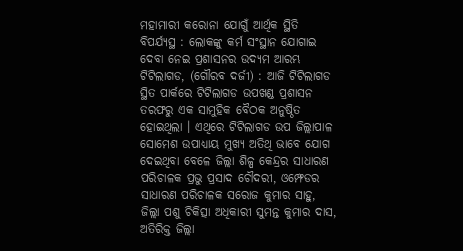ମହାମାରୀ କରୋନା ଯୋଗୁଁ ଆର୍ଥିକ ସ୍ଥିତି ବିପର୍ଯ୍ୟସ୍ଥ : ଲୋକଙ୍କୁ କର୍ମ ସଂସ୍ଥାନ ଯୋଗାଇ ଦେବା ନେଇ ପ୍ରଶାସନର ଉଦ୍ୟମ ଆରମ୍ଭ
ଟିଟିଲାଗଡ, (ଗୌରବ ଦର୍ଜୀ) : ଆଜି ଟିଟିଲାଗଡ ସ୍ଥିତ ପାର୍କରେ ଟିଟିଲାଗଡ ଉପଖଣ୍ଡ ପ୍ରଶାସନ ତରଫରୁ ଏକ ସାମୁହିକ ବୈଠକ ଅନୁଷ୍ଠିତ ହୋଇଥିଲା । ଏଥିରେ ଟିଟିଲାଗଡ ଉପ ଜିଲ୍ଲାପାଳ ସୋମେଶ ଉପାଧ୍ୟାୟ ମୁଖ୍ୟ ଅତିଥି ଭାବେ ଯୋଗ ଦେଇଥିବା ବେଳେ ଜିଲ୍ଲା ଶିଳ୍ପ କେନ୍ଦ୍ରର ସାଧାରଣ ପରିଚାଳକ ପ୍ରଭୁ ପ୍ରସାଦ ଚୌଦରୀ, ଓମ୍ଫେଡର ସାଧାରଣ ପରିଚାଳକ ସରୋଜ କୁମାର ସାହୁ, ଜିଲ୍ଲା ପଶୁ ଚିକିତ୍ସା ଅଧିକାରୀ ସୁମନ୍ତ କୁମାର ଦାସ, ଅତିରିକ୍ତ ଜିଲ୍ଲା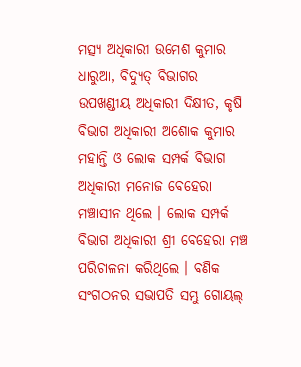ମତ୍ସ୍ୟ ଅଧିକାରୀ ଉମେଶ କୁମାର ଧାରୁଆ, ବିଦ୍ୟୁତ୍ ବିଭାଗର ଉପଖଣ୍ଡୀୟ ଅଧିକାରୀ ଦିକ୍ଷୀତ, କୃଷି ବିଭାଗ ଅଧିକାରୀ ଅଶୋକ କୁମାର ମହାନ୍ତି ଓ ଲୋକ ସମ୍ପର୍କ ବିଭାଗ ଅଧିକାରୀ ମନୋଜ ବେହେରା ମଞ୍ଚାସୀନ ଥିଲେ । ଲୋକ ସମ୍ପର୍କ ବିଭାଗ ଅଧିକାରୀ ଶ୍ରୀ ବେହେରା ମଞ୍ଚ ପରିଚାଳନା କରିଥିଲେ । ବଣିକ ସଂଗଠନର ସଭାପତି ସମ୍ଭୁ ଗୋୟଲ୍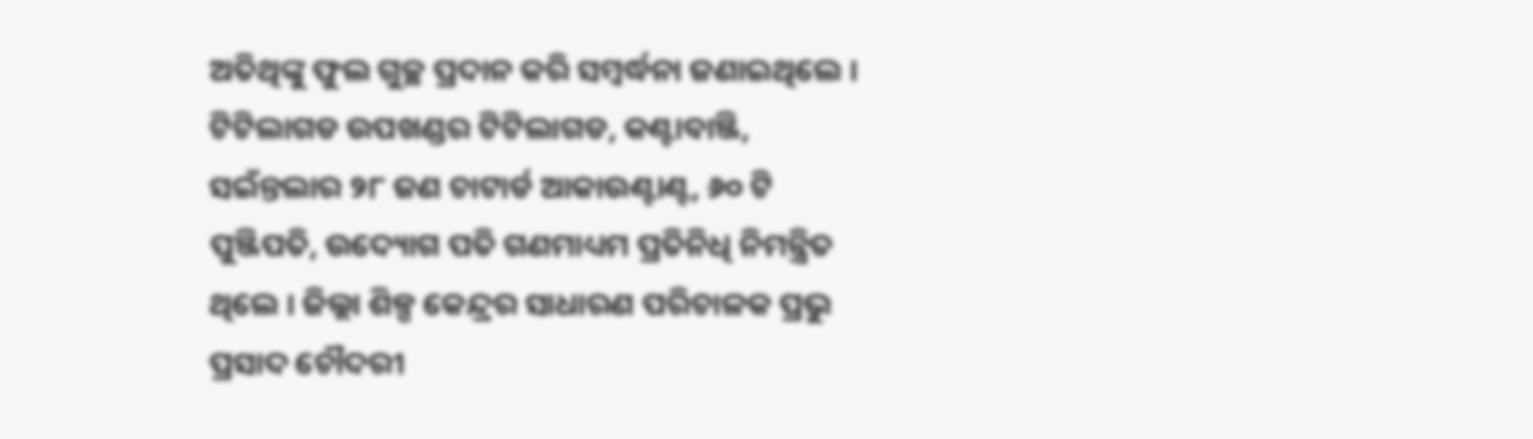ଅତିଥିଙ୍କୁ ଫୁଲ ଗୁଚ୍ଛ ପ୍ରଦାନ କରି ସମ୍ବର୍ଦ୍ଧନା ଜଣାଇଥିଲେ । ଟିଟିଲାଗଡ ଉପଖଣ୍ଡର ଟିଟିଲାଗଡ, କଣ୍ଟାବାଞ୍ଜି, ସଇଁନ୍ତଲାର ୨୮ ଜଣ ଚାଟାର୍ଡ ଆକାଉଣ୍ଟାଣ୍ଟ, ୬୦ ଟି ପୁଞ୍ଜିପତି, ଉଦ୍ୟୋଗ ପତି ଗଣମାଧ୍ୟମ ପ୍ରତିନିଧି ନିମନ୍ତ୍ରିତ ଥିଲେ । ଜିଲ୍ଲା ଶିଳ୍ପ କେନ୍ଦ୍ରର ସାଧାରଣ ପରିଚାଳକ ପ୍ରଭୁ ପ୍ରସାଦ ଚୌଦରୀ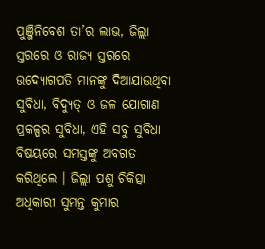ପୁଞ୍ଜିନିବେଶ ତା’ର ଲାଭ, ଜିଲ୍ଲା ସ୍ତରରେ ଓ ରାଜ୍ୟ ସ୍ତରରେ ଉଦ୍ୟୋଗପତି ମାନଙ୍କୁ ଦିଆଯାଉଥିବା ସୁବିଧା, ବିଦ୍ୟୁତ୍ ଓ ଜଳ ଯୋଗାଣ ପ୍ରକଳ୍ପର ସୁବିଧା, ଏହି ସବୁ ସୁବିଧା ବିଷୟରେ ସମସ୍ତଙ୍କୁ ଅବଗତ କରିଥିଲେ । ଜିଲ୍ଲା ପଶୁ ଚିକିତ୍ସା ଅଧିକାରୀ ସୁମନ୍ତ କୁମାର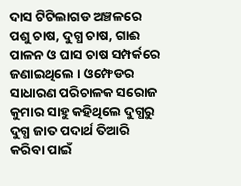ଦାସ ଟିଟିଲାଗଡ ଅଞ୍ଚଳରେ ପଶୁ ଚାଷ, ଦୁଗ୍ଧ ଚାଷ, ଗାଈ ପାଳନ ଓ ଘାସ ଚାଷ ସମ୍ପର୍କରେ ଜଣାଇଥିଲେ । ଓମ୍ଫେଡର ସାଧାରଣ ପରିଚାଳକ ସରୋଜ କୁମାର ସାହୁ କହିଥିଲେ ଦୁଗ୍ଧରୁ ଦୁଗ୍ଧ ଜାତ ପଦାର୍ଥ ତିଆରି କରିବା ପାଇଁ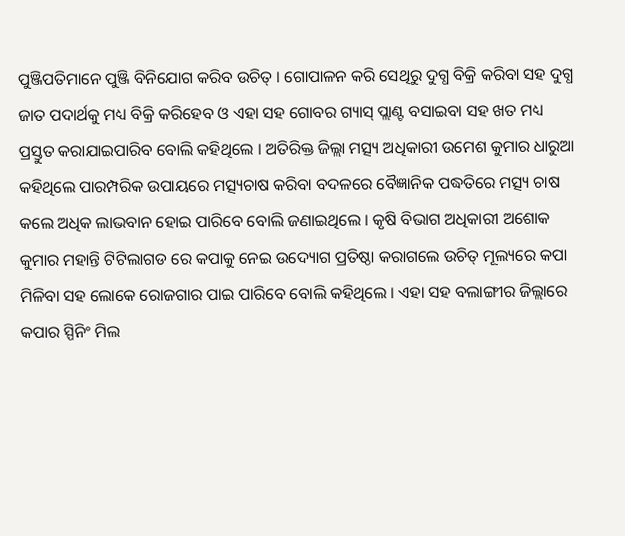ପୁଞ୍ଜିପତିମାନେ ପୁଞ୍ଜି ବିନିଯୋଗ କରିବ ଉଚିତ୍ । ଗୋପାଳନ କରି ସେଥିରୁ ଦୁଗ୍ଧ ବିକ୍ରି କରିବା ସହ ଦୁଗ୍ଧ ଜାତ ପଦାର୍ଥକୁ ମଧ୍ୟ ବିକ୍ରି କରିହେବ ଓ ଏହା ସହ ଗୋବର ଗ୍ୟାସ୍ ପ୍ଲାଣ୍ଟ ବସାଇବା ସହ ଖତ ମଧ୍ୟ ପ୍ରସ୍ତୁତ କରାଯାଇପାରିବ ବୋଲି କହିଥିଲେ । ଅତିରିକ୍ତ ଜିଲ୍ଲା ମତ୍ସ୍ୟ ଅଧିକାରୀ ଉମେଶ କୁମାର ଧାରୁଆ କହିଥିଲେ ପାରମ୍ପରିକ ଉପାୟରେ ମତ୍ସ୍ୟଚାଷ କରିବା ବଦଳରେ ବୈଜ୍ଞାନିକ ପଦ୍ଧତିରେ ମତ୍ସ୍ୟ ଚାଷ କଲେ ଅଧିକ ଲାଭବାନ ହୋଇ ପାରିବେ ବୋଲି ଜଣାଇଥିଲେ । କୃଷି ବିଭାଗ ଅଧିକାରୀ ଅଶୋକ କୁମାର ମହାନ୍ତି ଟିଟିଲାଗଡ ରେ କପାକୁ ନେଇ ଉଦ୍ୟୋଗ ପ୍ରତିଷ୍ଠା କରାଗଲେ ଉଚିତ୍ ମୂଲ୍ୟରେ କପା ମିଳିବା ସହ ଲୋକେ ରୋଜଗାର ପାଇ ପାରିବେ ବୋଲି କହିଥିଲେ । ଏହା ସହ ବଲାଙ୍ଗୀର ଜିଲ୍ଲାରେ କପାର ସ୍ପିନିଂ ମିଲ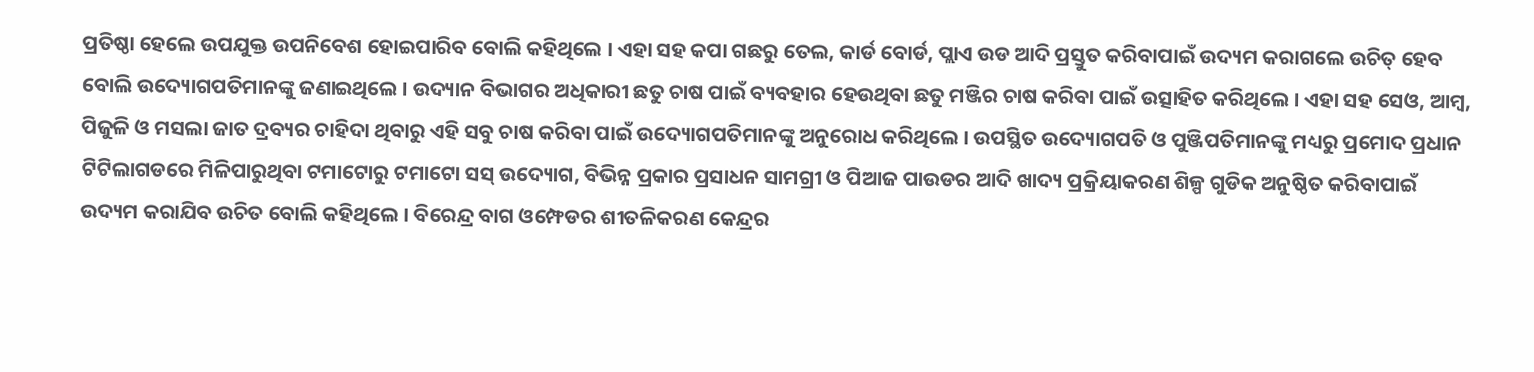ପ୍ରତିଷ୍ଠା ହେଲେ ଉପଯୁକ୍ତ ଉପନିବେଶ ହୋଇପାରିବ ବୋଲି କହିଥିଲେ । ଏହା ସହ କପା ଗଛରୁ ତେଲ, କାର୍ଡ ବୋର୍ଡ, ପ୍ଲାଏ ଉଡ ଆଦି ପ୍ରସ୍ତୁତ କରିବାପାଇଁ ଉଦ୍ୟମ କରାଗଲେ ଉଚିତ୍ ହେବ ବୋଲି ଉଦ୍ୟୋଗପତିମାନଙ୍କୁ ଜଣାଇଥିଲେ । ଉଦ୍ୟାନ ବିଭାଗର ଅଧିକାରୀ ଛତୁ ଚାଷ ପାଇଁ ବ୍ୟବହାର ହେଉଥିବା ଛତୁ ମଞ୍ଜିର ଚାଷ କରିବା ପାଇଁ ଉତ୍ସାହିତ କରିଥିଲେ । ଏହା ସହ ସେଓ, ଆମ୍ବ, ପିଜୁଳି ଓ ମସଲା ଜାତ ଦ୍ରବ୍ୟର ଚାହିଦା ଥିବାରୁ ଏହି ସବୁ ଚାଷ କରିବା ପାଇଁ ଉଦ୍ୟୋଗପତିମାନଙ୍କୁ ଅନୁରୋଧ କରିଥିଲେ । ଉପସ୍ଥିତ ଉଦ୍ୟୋଗପତି ଓ ପୁଞ୍ଜିପତିମାନଙ୍କୁ ମଧ୍ୟରୁ ପ୍ରମୋଦ ପ୍ରଧାନ ଟିଟିଲାଗଡରେ ମିଳିପାରୁଥିବା ଟମାଟୋରୁ ଟମାଟୋ ସସ୍ ଉଦ୍ୟୋଗ, ବିଭିନ୍ନ ପ୍ରକାର ପ୍ରସାଧନ ସାମଗ୍ରୀ ଓ ପିଆଜ ପାଉଡର ଆଦି ଖାଦ୍ୟ ପ୍ରକ୍ରିୟାକରଣ ଶିଳ୍ପ ଗୁଡିକ ଅନୁଷ୍ଠିତ କରିବାପାଇଁ ଉଦ୍ୟମ କରାଯିବ ଉଚିତ ବୋଲି କହିଥିଲେ । ବିରେନ୍ଦ୍ର ବାଗ ଓମ୍ଫେଡର ଶୀତଳିକରଣ କେନ୍ଦ୍ରର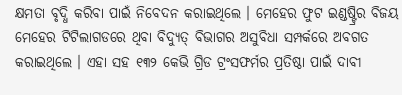କ୍ଷମତା ବୃଦ୍ଧି କରିବା ପାଇଁ ନିବେଦନ କରାଇଥିଲେ । ମେହେର ଫୁଟ ଇଣ୍ଡଷ୍ଟ୍ରିର ବିଜୟ ମେହେର ଟିଟିଲାଗଡରେ ଥିବା ବିଦ୍ୟୁତ୍ ବିଭାଗର ଅସୁବିଧା ସମ୍ପର୍କରେ ଅବଗତ କରାଇଥିଲେ । ଏହା ସହ ୧୩୨ କେଭି ଗ୍ରିଡ ଟ୍ରଂସଫର୍ମର ପ୍ରତିଷ୍ଠା ପାଇଁ ଦାବୀ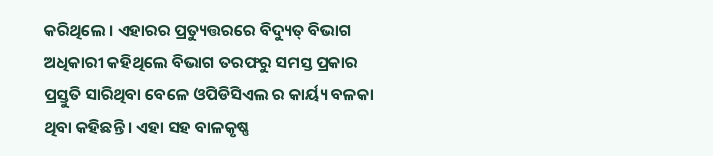କରିଥିଲେ । ଏହାରର ପ୍ରତ୍ୟୁତ୍ତରରେ ବିଦ୍ୟୁତ୍ ବିଭାଗ ଅଧିକାରୀ କହିଥିଲେ ବିଭାଗ ତରଫରୁ ସମସ୍ତ ପ୍ରକାର ପ୍ରସ୍ତୁତି ସାରିଥିବା ବେଳେ ଓପିଡିସିଏଲ ର କାର୍ୟ୍ୟ ବଳକା ଥିବା କହିଛନ୍ତି । ଏହା ସହ ବାଳକୃଷ୍ଣ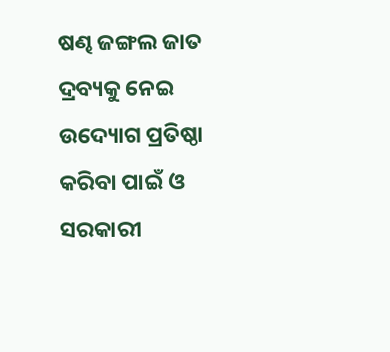ଷଣ୍ଢ ଜଙ୍ଗଲ ଜାତ ଦ୍ରବ୍ୟକୁ ନେଇ ଉଦ୍ୟୋଗ ପ୍ରତିଷ୍ଠା କରିବା ପାଇଁ ଓ ସରକାରୀ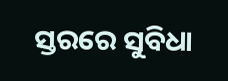ସ୍ତରରେ ସୁବିଧା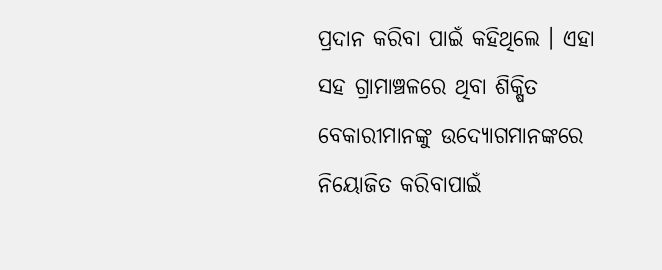ପ୍ରଦାନ କରିବା ପାଇଁ କହିଥିଲେ । ଏହା ସହ ଗ୍ରାମାଞ୍ଚଳରେ ଥିବା ଶିକ୍ଷିତ ବେକାରୀମାନଙ୍କୁ ଉଦ୍ୟୋଗମାନଙ୍କରେ ନିୟୋଜିତ କରିବାପାଇଁ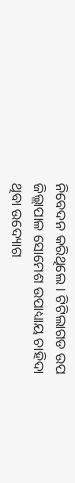ନିବେଦନ କରିଥିଲେ । ଟିଟିଲାଗଡ ଉପ ଜିଲ୍ଲାପାଳ ସୋମେଶ ଉପାଧ୍ୟାୟ ଚାହିଦା ଥିବା ଉଦ୍ୟୋଗ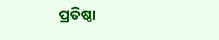ପ୍ରତିଷ୍ଠା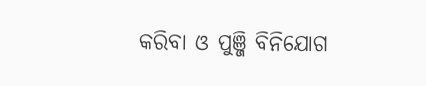କରିବା ଓ ପୁଞ୍ଜି ବିନିଯୋଗ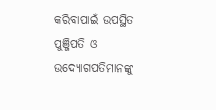କରିବାପାଇଁ ଉପସ୍ଥିତ ପୁଞ୍ଜିପତି ଓ ଉଦ୍ୟୋଗପତିମାନଙ୍କୁ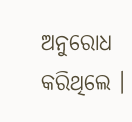ଅନୁରୋଧ କରିଥିଲେ ।